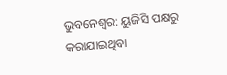ଭୁବନେଶ୍ୱର: ୟୁଜିସି ପକ୍ଷରୁ କରାଯାଇଥିବା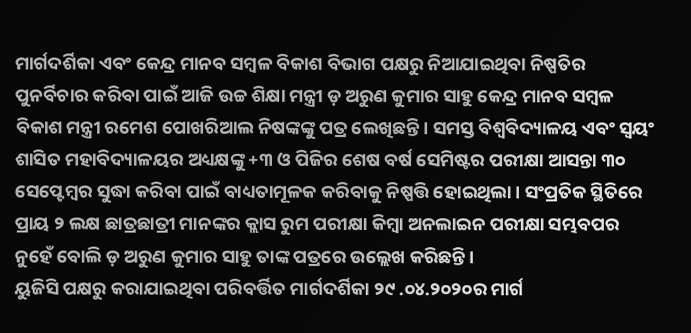ମାର୍ଗଦର୍ଶିକା ଏବଂ କେନ୍ଦ୍ର ମାନବ ସମ୍ବଳ ବିକାଶ ବିଭାଗ ପକ୍ଷରୁ ନିଆଯାଇଥିବା ନିଷ୍ପତିର ପୁନର୍ବିଚାର କରିବା ପାଇଁ ଆଜି ଉଚ୍ଚ ଶିକ୍ଷା ମନ୍ତ୍ରୀ ଡ଼ ଅରୁଣ କୁମାର ସାହୁ କେନ୍ଦ୍ର ମାନବ ସମ୍ବଳ ବିକାଶ ମନ୍ତ୍ରୀ ରମେଶ ପୋଖରିଆଲ ନିଷଙ୍କଙ୍କୁ ପତ୍ର ଲେଖିଛନ୍ତି। ସମସ୍ତ ବିଶ୍ୱବିଦ୍ୟାଳୟ ଏବଂ ସ୍ୱୟଂ ଶାସିତ ମହାବିଦ୍ୟାଳୟର ଅଧ୍ୟକ୍ଷଙ୍କୁ +୩ ଓ ପିଜିର ଶେଷ ବର୍ଷ ସେମିଷ୍ଟର ପରୀକ୍ଷା ଆସନ୍ତା ୩୦ ସେପ୍ଟେମ୍ବର ସୁଦ୍ଧା କରିବା ପାଇଁ ବାଧ୍ୟତାମୂଳକ କରିବାକୁ ନିଷ୍ପତ୍ତି ହୋଇଥିଲା । ସଂପ୍ରତିକ ସ୍ଥିତିରେ ପ୍ରାୟ ୨ ଲକ୍ଷ ଛାତ୍ରଛାତ୍ରୀ ମାନଙ୍କର କ୍ଲାସ ରୁମ ପରୀକ୍ଷା କିମ୍ବା ଅନଲାଇନ ପରୀକ୍ଷା ସମ୍ଭବପର ନୁହେଁ ବୋଲି ଡ଼ ଅରୁଣ କୁମାର ସାହୁ ତାଙ୍କ ପତ୍ରରେ ଉଲ୍ଲେଖ କରିଛନ୍ତି।
ୟୁଜିସି ପକ୍ଷରୁ କରାଯାଇଥିବା ପରିବର୍ତ୍ତିତ ମାର୍ଗଦର୍ଶିକା ୨୯ .୦୪.୨୦୨୦ର ମାର୍ଗ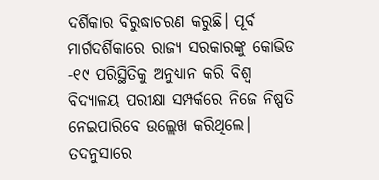ଦର୍ଶିକାର ବିରୁଦ୍ଧାଚରଣ କରୁଛି। ପୂର୍ବ ମାର୍ଗଦର୍ଶିକାରେ ରାଜ୍ୟ ସରକାରଙ୍କୁ କୋଭିଡ -୧୯ ପରିସ୍ଥିତିକୁ ଅନୁଧ୍ୟାନ କରି ବିଶ୍ୱ ବିଦ୍ୟାଳୟ ପରୀକ୍ଷା ସମ୍ପର୍କରେ ନିଜେ ନିଷ୍ପତି ନେଇପାରିବେ ଉଲ୍ଲେଖ କରିଥିଲେ। ତଦନୁସାରେ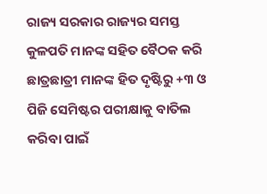ରାଜ୍ୟ ସରକାର ରାଜ୍ୟର ସମସ୍ତ କୁଳପତି ମାନଙ୍କ ସହିତ ବୈଠକ କରି ଛାତ୍ରଛାତ୍ରୀ ମାନଙ୍କ ହିତ ଦୃଷ୍ଟିରୁ +୩ ଓ ପିଜି ସେମିଷ୍ଟର ପରୀକ୍ଷାକୁ ବାତିଲ କରିବା ପାଇଁ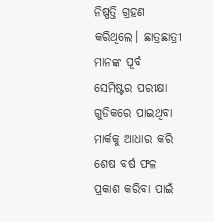ନିଷ୍ପତ୍ତି ଗ୍ରହଣ କରିଥିଲେ। ଛାତ୍ରଛାତ୍ରୀ ମାନଙ୍କ ପୂର୍ବ ସେମିଷ୍ଟର ପରୀକ୍ଷା ଗୁଡିକରେ ପାଇଥିବା ମାର୍କକୁ ଆଧାର କରି ଶେଷ ବର୍ଷ ଫଳ ପ୍ରକାଶ କରିବା ପାଇଁ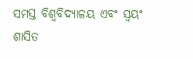ସମସ୍ତ ବିଶ୍ୱବିଦ୍ୟାଳୟ ଏବଂ ସ୍ୱୟଂ ଶାସିତ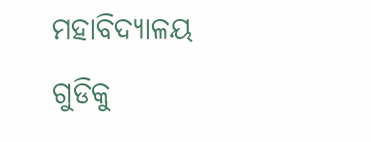ମହାବିଦ୍ୟାଳୟ ଗୁଡିକୁ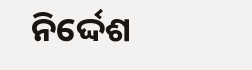ନିର୍ଦ୍ଦେଶ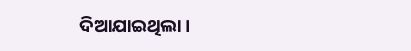ଦିଆଯାଇଥିଲା।